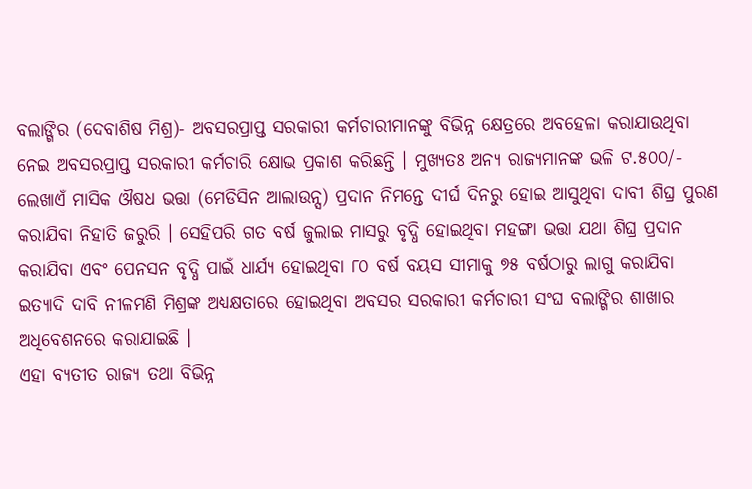ବଲାଙ୍ଗିର (ଦେବାଶିଷ ମିଶ୍ର)- ଅବସରପ୍ରାପ୍ତ ସରକାରୀ କର୍ମଚାରୀମାନଙ୍କୁ ବିଭିନ୍ନ କ୍ଷେତ୍ରରେ ଅବହେଳା କରାଯାଉଥିବା ନେଇ ଅବସରପ୍ରାପ୍ତ ସରକାରୀ କର୍ମଚାରି କ୍ଷୋଭ ପ୍ରକାଶ କରିଛନ୍ତି । ମୁଖ୍ୟତଃ ଅନ୍ୟ ରାଜ୍ୟମାନଙ୍କ ଭଳି ଟ.୫୦୦/- ଲେଖାଏଁ ମାସିକ ଔଷଧ ଭତ୍ତା (ମେଡିସିନ ଆଲାଉନ୍ସ) ପ୍ରଦାନ ନିମନ୍ତେ ଦୀର୍ଘ ଦିନରୁ ହୋଇ ଆସୁଥିବା ଦାବୀ ଶିଘ୍ର ପୁରଣ କରାଯିବା ନିହାତି ଜରୁରି । ସେହିପରି ଗତ ବର୍ଷ ଜୁଲାଇ ମାସରୁ ବୃଦ୍ଧି ହୋଇଥିବା ମହଙ୍ଗା ଭତ୍ତା ଯଥା ଶିଘ୍ର ପ୍ରଦାନ କରାଯିବା ଏବଂ ପେନସନ ବୃଦ୍ଧି ପାଇଁ ଧାର୍ଯ୍ୟ ହୋଇଥିବା ୮୦ ବର୍ଷ ବୟସ ସୀମାକୁ ୭୫ ବର୍ଷଠାରୁ ଲାଗୁ କରାଯିବା ଇତ୍ୟାଦି ଦାବି ନୀଳମଣି ମିଶ୍ରଙ୍କ ଅଧ୍ୟକ୍ଷତାରେ ହୋଇଥିବା ଅବସର ସରକାରୀ କର୍ମଚାରୀ ସଂଘ ବଲାଙ୍ଗିର ଶାଖାର ଅଧିବେଶନରେ କରାଯାଇଛି ।
ଏହା ବ୍ୟତୀତ ରାଜ୍ୟ ତଥା ବିଭିନ୍ନ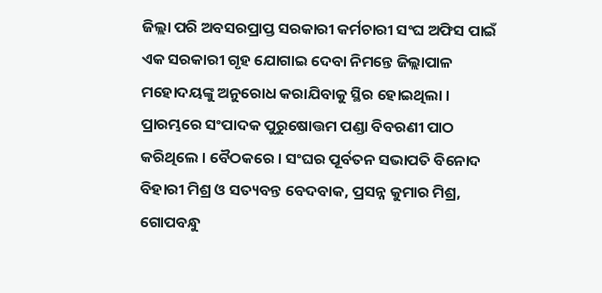ଜିଲ୍ଲା ପରି ଅବସରପ୍ରାପ୍ତ ସରକାରୀ କର୍ମଚାରୀ ସଂଘ ଅଫିସ ପାଇଁ ଏକ ସରକାରୀ ଗୃହ ଯୋଗାଇ ଦେବା ନିମନ୍ତେ ଜିଲ୍ଲାପାଳ ମହୋଦୟଙ୍କୁ ଅନୁରୋଧ କରାଯିବାକୁ ସ୍ଥିର ହୋଇଥିଲା । ପ୍ରାରମ୍ଭରେ ସଂପାଦକ ପୁରୁଷୋତ୍ତମ ପଣ୍ଡା ବିବରଣୀ ପାଠ କରିଥିଲେ । ବୈଠକରେ । ସଂଘର ପୂର୍ବତନ ସଭାପତି ବିନୋଦ ବିହାରୀ ମିଶ୍ର ଓ ସତ୍ୟବନ୍ତ ବେଦବାକ, ପ୍ରସନ୍ନ କୁମାର ମିଶ୍ର, ଗୋପବନ୍ଧୁ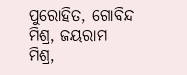ପୁରୋହିତ, ଗୋବିନ୍ଦ ମିଶ୍ର, ଜୟରାମ ମିଶ୍ର,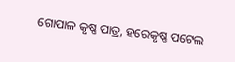ଗୋପାଳ କୃଷ୍ଣ ପାତ୍ର, ହରେକୃଷ୍ଣ ପଟେଲ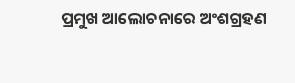ପ୍ରମୁଖ ଆଲୋଚନାରେ ଅଂଶଗ୍ରହଣ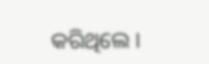କରିଥିଲେ ।